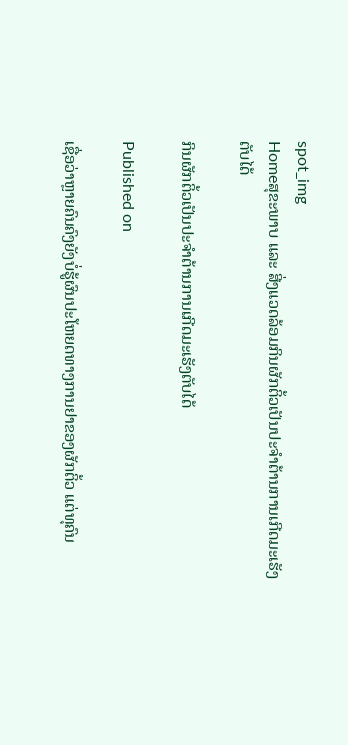spot_img
Homeສຸຂະພາບ ແລະ ສີ່ງແວດລ້ອມກິນຜັກຕິ້ວເປັນປະຈຳຕ້ານການເກີດມະເຮັງຕັບໄດ້

ກິນຜັກຕິ້ວເປັນປະຈຳຕ້ານການເກີດມະເຮັງຕັບໄດ້

Published on

ເຊື່ອວ່າຫຼາຍຄົນຄົງຍັງບໍ່ຮູ້ຜົນປະໂຫຍດທາງການຢາຂອງຜັກຕິ້ວ ແຕ່ທຸຄົນ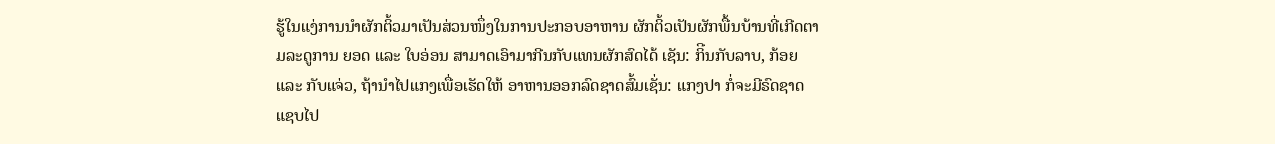ຮູ້ໃນແງ່ການນຳຜັກຕິ້ວມາເປັນສ່ວນໜຶ່ງໃນການປະກອບອາຫານ ຜັກຕິ້ວເປັນຜັກພື້ນບ້ານທີ່ເກີດຕາມລະດູການ ຍອດ ແລະ ໃບອ່ອນ ສາມາດເອົາມາກີນກັບແທນຜັກສົດໄດ້ ເຊັນ: ກິີນກັບລາບ, ກ້ອຍ ແລະ ກັບແຈ່ວ, ຖ້ານຳໄປແກງເພື່ອເຮັດໃຫ້ ອາຫານອອກລົດຊາດສົ້ມເຊັ່ນ: ແກງປາ ກໍ່ຈະມີຣົດຊາດແຊບໄປ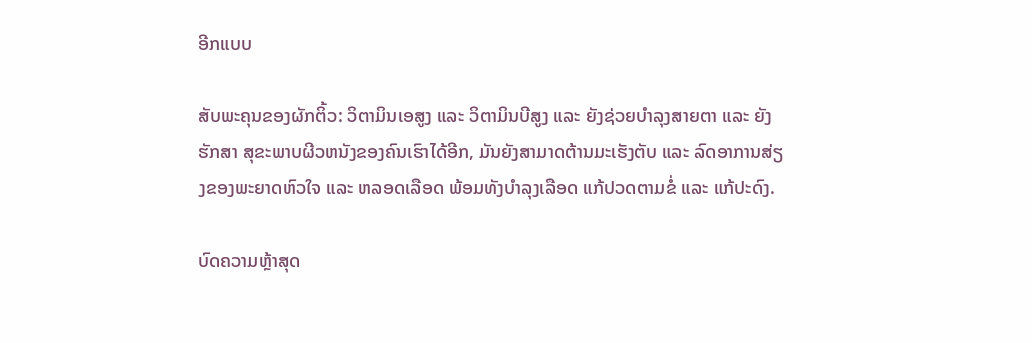ອີກແບບ

ສັບພະຄຸນຂອງຜັກຕິ້ວ: ວິຕາມິນເອສູງ ແລະ ວິຕາມິນບີສູງ ແລະ ຍັງຊ່ວຍບຳລຸງສາຍຕາ ແລະ ຍັງຮັກສາ ສຸຂະພາບຜີວຫນັງຂອງຄົນເຮົາໄດ້ອີກ, ມັນຍັງສາມາດຕ້ານມະເຮັງຕັບ ແລະ ລົດອາການສ່ຽງຂອງພະຍາດຫົວໃຈ ແລະ ຫລອດເລືອດ ພ້ອມທັງບຳລຸງເລືອດ ແກ້ປວດຕາມຂໍ່ ແລະ ແກ້ປະດົງ.

ບົດຄວາມຫຼ້າສຸດ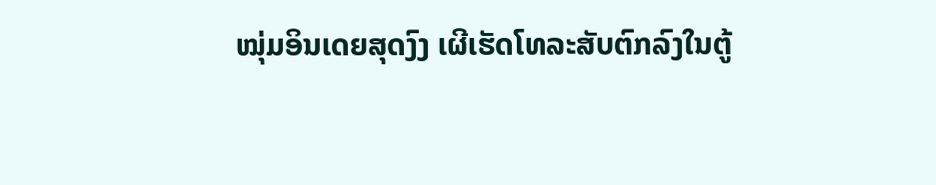ໝຸ່ມອິນເດຍສຸດງົງ ເຜີເຮັດໂທລະສັບຕົກລົງໃນຕູ້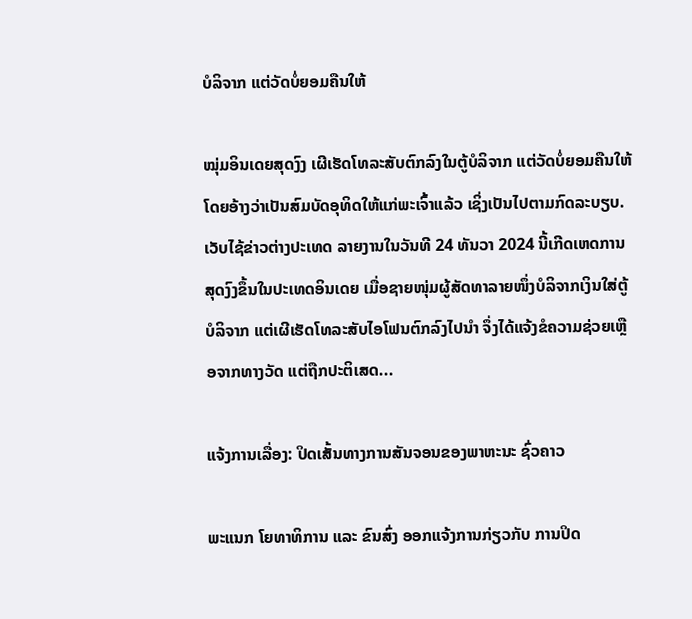ບໍລິຈາກ ແຕ່ວັດບໍ່ຍອມຄືນໃຫ້

ໝຸ່ມອິນເດຍສຸດງົງ ເຜີເຮັດໂທລະສັບຕົກລົງໃນຕູ້ບໍລິຈາກ ແຕ່ວັດບໍ່ຍອມຄືນໃຫ້ ໂດຍອ້າງວ່າເປັນສົມບັດອຸທິດໃຫ້ແກ່ພະເຈົ້າແລ້ວ ເຊິ່ງເປັນໄປຕາມກົດລະບຽບ. ເວັບໄຊ້ຂ່າວຕ່າງປະເທດ ລາຍງານໃນວັນທີ 24 ທັນວາ 2024 ນີ້ເກີດເຫດການສຸດງົງຂຶ້ນໃນປະເທດອິນເດຍ ເມື່ອຊາຍໜຸ່ມຜູ້ສັດທາລາຍໜຶ່ງບໍລິຈາກເງິນໃສ່ຕູ້ບໍລິຈາກ ແຕ່ເຜີເຮັດໂທລະສັບໄອໂຟນຕົກລົງໄປນຳ ຈຶ່ງໄດ້ແຈ້ງຂໍຄວາມຊ່ວຍເຫຼືອຈາກທາງວັດ ແຕ່ຖືກປະຕິເສດ...

ແຈ້ງການເລື່ອງ: ປິດເສັ້ນທາງການສັນຈອນຂອງພາຫະນະ ຊົ່ວຄາວ

ພະແນກ ໂຍທາທິການ ແລະ ຂົນສົ່ງ ອອກແຈ້ງການກ່ຽວກັບ ການປິດ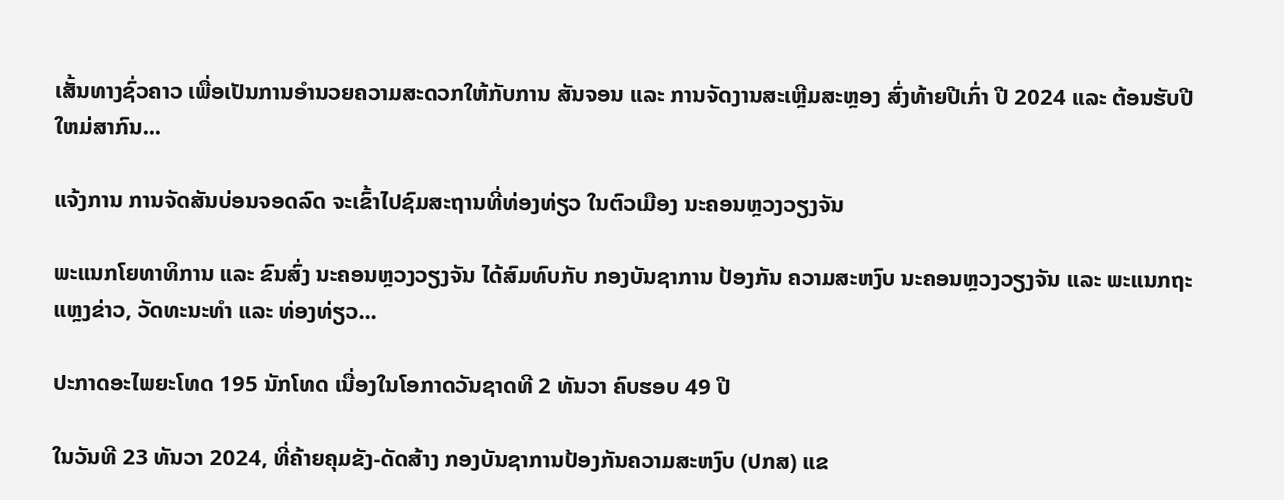ເສັ້ນທາງຊົ່ວຄາວ ເພື່ອເປັນການອໍານວຍຄວາມສະດວກໃຫ້ກັບການ ສັນຈອນ ແລະ ການຈັດງານສະເຫຼີມສະຫຼອງ ສົ່ງທ້າຍປີເກົ່າ ປີ 2024 ແລະ ຕ້ອນຮັບປີໃຫມ່ສາກົນ...

ແຈ້ງການ ການຈັດສັນບ່ອນຈອດລົດ ຈະເຂົ້າໄປຊົມສະຖານທີ່ທ່ອງທ່ຽວ ໃນຕົວເມືອງ ນະຄອນຫຼວງວຽງຈັນ

ພະແນກໂຍທາທິການ ແລະ ຂົນສົ່ງ ນະຄອນຫຼວງວຽງຈັນ ໄດ້ສົມທົບກັບ ກອງບັນຊາການ ປ້ອງກັນ ຄວາມສະຫງົບ ນະຄອນຫຼວງວຽງຈັນ ແລະ ພະແນກຖະແຫຼງຂ່າວ, ວັດທະນະທຳ ແລະ ທ່ອງທ່ຽວ...

ປະກາດອະໄພຍະໂທດ 195 ນັກໂທດ ເນື່ອງໃນໂອກາດວັນຊາດທີ 2 ທັນວາ ຄົບຮອບ 49 ປີ

ໃນວັນທີ 23 ທັນວາ 2024, ທີ່ຄ້າຍຄຸມຂັງ-ດັດສ້າງ ກອງບັນຊາການປ້ອງກັນຄວາມສະຫງົບ (ປກສ) ແຂ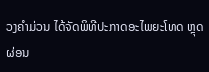ວງຄໍາມ່ວນ ໄດ້ຈັດພິທີປະກາດອະໄພຍະໂທດ ຫຼຸດຜ່ອນ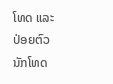ໂທດ ແລະ ປ່ອຍຕົວນັກໂທດ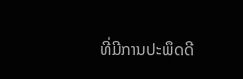ທີ່ມີການປະພຶດດີ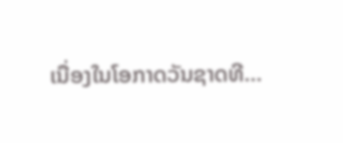ເນື່ອງໃນໂອກາດວັນຊາດທີ...